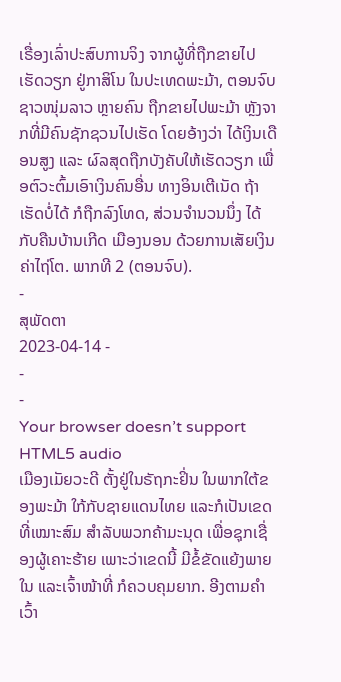ເຣື່ອງເລົ່າປະສົບການຈິງ ຈາກຜູ້ທີ່ຖືກຂາຍໄປເຮັດວຽກ ຢູ່ກາສິໂນ ໃນປະເທດພະມ້າ, ຕອນຈົບ
ຊາວໜຸ່ມລາວ ຫຼາຍຄົນ ຖືກຂາຍໄປພະມ້າ ຫຼັງຈາກທີ່ມີຄົນຊັກຊວນໄປເຮັດ ໂດຍອ້າງວ່າ ໄດ້ເງິນເດືອນສູງ ແລະ ຜົລສຸດຖືກບັງຄັບໃຫ້ເຮັດວຽກ ເພື່ອຕົວະຕົ້ມເອົາເງິນຄົນອື່ນ ທາງອິນເຕີເນັດ ຖ້າເຮັດບໍ່ໄດ້ ກໍຖືກລົງໂທດ, ສ່ວນຈຳນວນນຶ່ງ ໄດ້ກັບຄືນບ້ານເກີດ ເມືອງນອນ ດ້ວຍການເສັຍເງິນ ຄ່າໄຖ່ໂຕ. ພາກທີ 2 (ຕອນຈົບ).
-
ສຸພັດຕາ
2023-04-14 -
-
-
Your browser doesn’t support HTML5 audio
ເມືອງເມັຍວະດີ ຕັ້ງຢູ່ໃນຣັຖກະຢິ່ນ ໃນພາກໃຕ້ຂອງພະມ້າ ໃກ້ກັບຊາຍແດນໄທຍ ແລະກໍເປັນເຂດທີ່ເໝາະສົມ ສຳລັບພວກຄ້າມະນຸດ ເພື່ອຊຸກເຊື່ອງຜູ້ເຄາະຮ້າຍ ເພາະວ່າເຂດນີ້ ມີຂໍ້ຂັດແຍ້ງພາຍໃນ ແລະເຈົ້າໜ້າທີ່ ກໍຄວບຄຸມຍາກ. ອີງຕາມຄຳເວົ້າ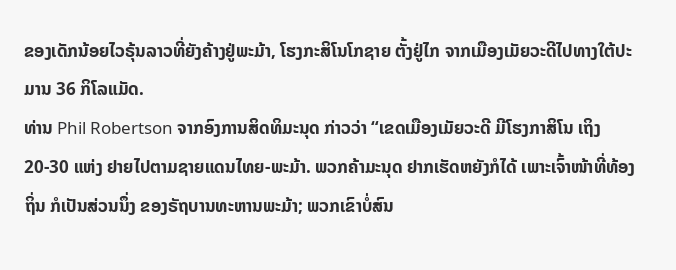ຂອງເດັກນ້ອຍໄວຣຸ້ນລາວທີ່ຍັງຄ້າງຢູ່ພະມ້າ, ໂຮງກະສິໂນໂກຊາຍ ຕັ້ງຢູ່ໄກ ຈາກເມືອງເມັຍວະດີໄປທາງໃຕ້ປະມານ 36 ກິໂລແມັດ.
ທ່ານ Phil Robertson ຈາກອົງການສິດທິມະນຸດ ກ່າວວ່າ “ເຂດເມືອງເມັຍວະດີ ມີໂຮງກາສິໂນ ເຖິງ 20-30 ແຫ່ງ ຢາຍໄປຕາມຊາຍແດນໄທຍ-ພະມ້າ. ພວກຄ້າມະນຸດ ຢາກເຮັດຫຍັງກໍໄດ້ ເພາະເຈົ້າໜ້າທີ່ທ້ອງຖິ່ນ ກໍເປັນສ່ວນນຶ່ງ ຂອງຣັຖບານທະຫານພະມ້າ; ພວກເຂົາບໍ່ສົນ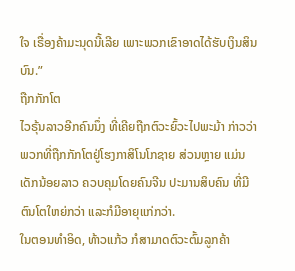ໃຈ ເຣື່ອງຄ້າມະນຸດນີ້ເລີຍ ເພາະພວກເຂົາອາດໄດ້ຮັບເງິນສິນບົນ.”
ຖືກກັກໂຕ
ໄວຣຸ້ນລາວອີກຄົນນຶ່ງ ທີ່ເຄີຍຖືກຕົວະຍົ້ວະໄປພະມ້າ ກ່າວວ່າ ພວກທີ່ຖືກກັກໂຕຢູ່ໂຮງກາສິໂນໂກຊາຍ ສ່ວນຫຼາຍ ແມ່ນເດັກນ້ອຍລາວ ຄວບຄຸມໂດຍຄົນຈີນ ປະມານສິບຄົນ ທີ່ມີຕົນໂຕໃຫຍ່ກວ່າ ແລະກໍມີອາຍຸແກ່ກວ່າ.
ໃນຕອນທຳອິດ, ທ້າວແກ້ວ ກໍສາມາດຕົວະຕົ້ມລູກຄ້າ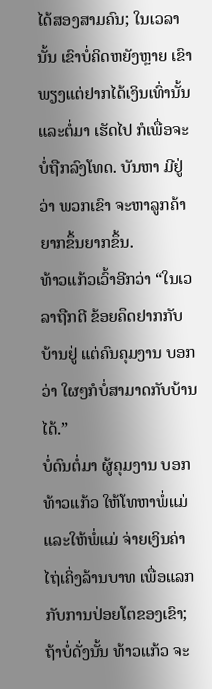ໄດ້ສອງສາມຄົນ; ໃນເວລານັ້ນ ເຂົາບໍ່ຄິດຫຍັງຫຼາຍ ເຂົາພຽງແຕ່ຢາກໄດ້ເງິນເທົ່ານັ້ນ ແລະຕໍ່ມາ ເຮັດໄປ ກໍເພື່ອຈະບໍ່ຖືກລົງໂທດ. ບັນຫາ ມີຢູ່ວ່າ ພວກເຂົາ ຈະຫາລູກຄ້າຍາກຂຶ້ນຍາກຂຶ້ນ.
ທ້າວແກ້ວເວົ້າອີກວ່າ “ໃນເວລາຖືກຕີ ຂ້ອຍຄຶດຢາກກັບບ້ານຢູ່ ແຕ່ຄົນຄຸມງານ ບອກວ່າ ໃຜໆກໍບໍ່ສາມາດກັບບ້ານໄດ້.”
ບໍ່ດົນຕໍ່ມາ ຜູ້ຄຸມງານ ບອກທ້າວແກ້ວ ໃຫ້ໂທຫາພໍ່ແມ່ ແລະໃຫ້ພໍ່ແມ່ ຈ່າຍເງິນຄ່າໄຖ່ເຄິ່ງລ້ານບາທ ເພື່ອແລກກັບການປ່ອຍໂຕຂອງເຂົາ; ຖ້າບໍ່ດັ່ງນັ້ນ ທ້າວແກ້ວ ຈະ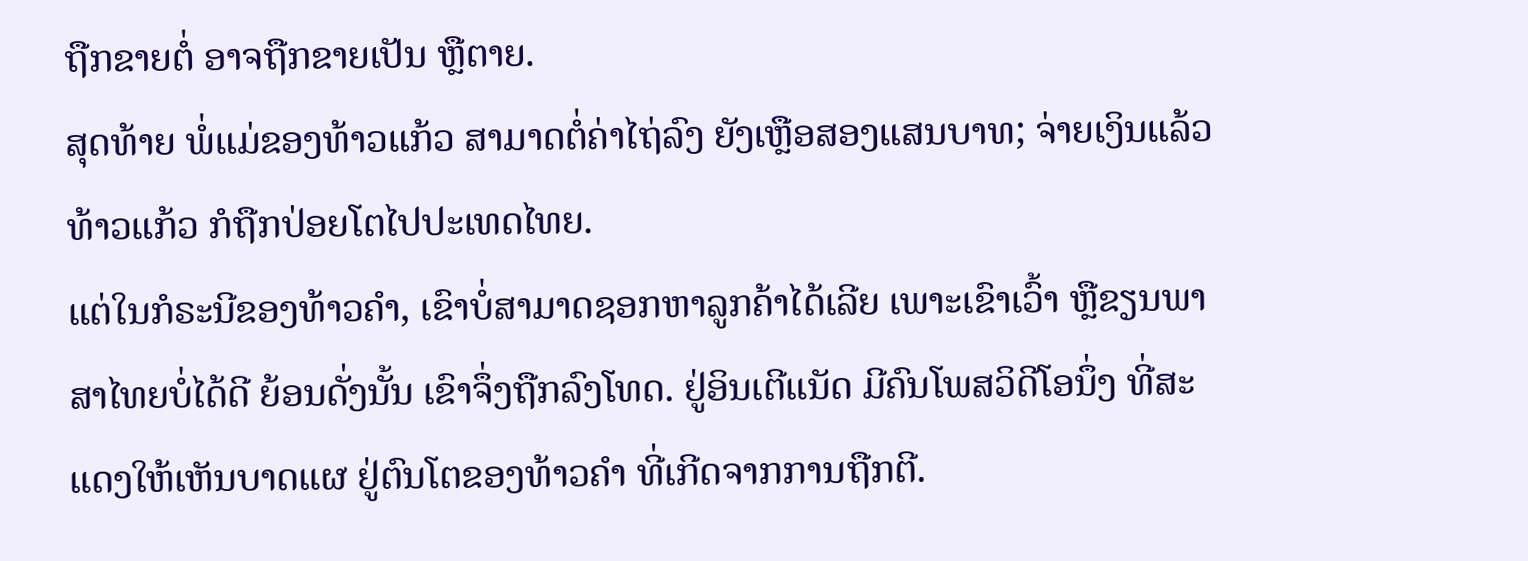ຖືກຂາຍຕໍ່ ອາຈຖືກຂາຍເປັນ ຫຼືຕາຍ.
ສຸດທ້າຍ ພໍ່ແມ່ຂອງທ້າວແກ້ວ ສາມາດຕໍ່ຄ່າໄຖ່ລົງ ຍັງເຫຼືອສອງແສນບາທ; ຈ່າຍເງິນແລ້ວທ້າວແກ້ວ ກໍຖືກປ່ອຍໂຕໄປປະເທດໄທຍ.
ແຕ່ໃນກໍຣະນີຂອງທ້າວຄຳ, ເຂົາບໍ່ສາມາດຊອກຫາລູກຄ້າໄດ້ເລີຍ ເພາະເຂົາເວົ້າ ຫຼືຂຽນພາສາໄທຍບໍ່ໄດ້ດີ ຍ້ອນດັ່ງນັ້ນ ເຂົາຈຶ່ງຖືກລົງໂທດ. ຢູ່ອິນເຕີແນັດ ມີຄົນໂພສວິດີໂອນຶ່ງ ທີ່ສະແດງໃຫ້ເຫັນບາດແຜ ຢູ່ຕົນໂຕຂອງທ້າວຄຳ ທີ່ເກີດຈາກການຖືກຕີ.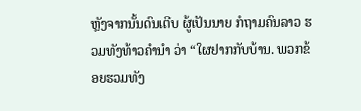ຫຼັງຈາກນັ້ນດົນເຕີບ ຜູ້ເປັນນາຍ ກໍຖາມຄົນລາວ ຮວມທັງທ້າວຄຳນຳ ວ່າ “ໃຜຢາກກັບບ້ານ. ພວກຂ້ອຍຮວມທັງ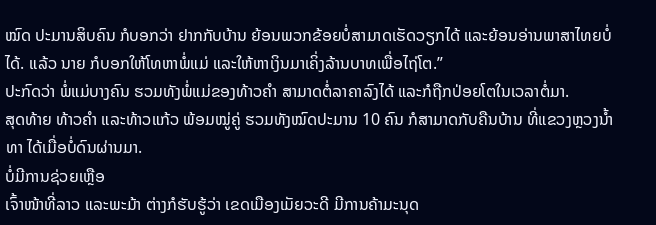ໝົດ ປະມານສິບຄົນ ກໍບອກວ່າ ຢາກກັບບ້ານ ຍ້ອນພວກຂ້ອຍບໍ່ສາມາດເຮັດວຽກໄດ້ ແລະຍ້ອນອ່ານພາສາໄທຍບໍ່ໄດ້. ແລ້ວ ນາຍ ກໍບອກໃຫ້ໂທຫາພໍ່ແມ່ ແລະໃຫ້ຫາເງິນມາເຄິ່ງລ້ານບາທເພື່ອໄຖ່ໂຕ.”
ປະກົດວ່າ ພໍ່ແມ່ບາງຄົນ ຮວມທັງພໍ່ແມ່ຂອງທ້າວຄຳ ສາມາດຕໍ່ລາຄາລົງໄດ້ ແລະກໍຖືກປ່ອຍໂຕໃນເວລາຕໍ່ມາ.
ສຸດທ້າຍ ທ້າວຄຳ ແລະທ້າວແກ້ວ ພ້ອມໝູ່ຄູ່ ຮວມທັງໝົດປະມານ 10 ຄົນ ກໍສາມາດກັບຄືນບ້ານ ທີ່ແຂວງຫຼວງນ້ຳທາ ໄດ້ເມື່ອບໍ່ດົນຜ່ານມາ.
ບໍ່ມີການຊ່ວຍເຫຼືອ
ເຈົ້າໜ້າທີ່ລາວ ແລະພະມ້າ ຕ່າງກໍຮັບຮູ້ວ່າ ເຂດເມືອງເມັຍວະດີ ມີການຄ້າມະນຸດ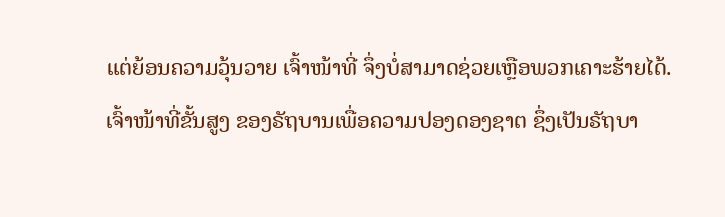ແຕ່ຍ້ອນຄວາມວຸ້ນວາຍ ເຈົ້າໜ້າທີ່ ຈຶ່ງບໍ່ສາມາດຊ່ວຍເຫຼືອພວກເຄາະຮ້າຍໄດ້.
ເຈົ້າໜ້າທີ່ຂັ້ນສູງ ຂອງຣັຖບານເພື່ອຄວາມປອງດອງຊາຕ ຊຶ່ງເປັນຣັຖບາ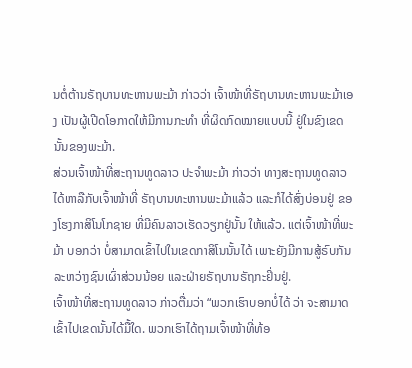ນຕໍ່ຕ້ານຣັຖບານທະຫານພະມ້າ ກ່າວວ່າ ເຈົ້າໜ້າທີ່ຣັຖບານທະຫານພະມ້າເອງ ເປັນຜູ້ເປີດໂອກາດໃຫ້ມີການກະທຳ ທີ່ຜິດກົດໝາຍແບບນີ້ ຢູ່ໃນຂົງເຂດນັ້ນຂອງພະມ້າ.
ສ່ວນເຈົ້າໜ້າທີ່ສະຖານທູດລາວ ປະຈຳພະມ້າ ກ່າວວ່າ ທາງສະຖານທູດລາວ ໄດ້ຫາລືກັບເຈົ້າໜ້າທີ່ ຣັຖບານທະຫານພະມ້າແລ້ວ ແລະກໍໄດ້ສົ່ງບ່ອນຢູ່ ຂອງໂຮງກາສິໂນໂກຊາຍ ທີ່ມີຄົນລາວເຮັດວຽກຢູ່ນັ້ນ ໃຫ້ແລ້ວ. ແຕ່ເຈົ້າໜ້າທີ່ພະມ້າ ບອກວ່າ ບໍ່ສາມາດເຂົ້າໄປໃນເຂດກາສິໂນນັ້ນໄດ້ ເພາະຍັງມີການສູ້ຣົບກັນ ລະຫວ່າງຊົນເຜົ່າສ່ວນນ້ອຍ ແລະຝ່າຍຣັຖບານຣັຖກະຢິ່ນຢູ່.
ເຈົ້າໜ້າທີ່ສະຖານທູດລາວ ກ່າວຕື່ມວ່າ “ພວກເຮົາບອກບໍ່ໄດ້ ວ່າ ຈະສາມາດເຂົ້າໄປເຂດນັ້ນໄດ້ມື້ໃດ. ພວກເຮົາໄດ້ຖາມເຈົ້າໜ້າທີ່ທ້ອ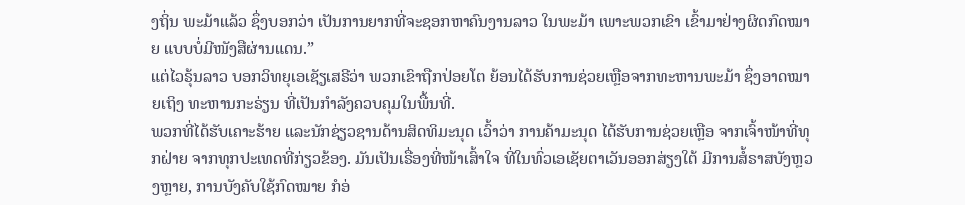ງຖິ່ນ ພະມ້າແລ້ວ ຊຶ່ງບອກວ່າ ເປັນການຍາກທີ່ຈະຊອກຫາຄົນງານລາວ ໃນພະມ້າ ເພາະພວກເຂົາ ເຂົ້າມາຢ່າງຜິດກົດໝາຍ ແບບບໍ່ມີໜັງສືຜ່ານແດນ.”
ແຕ່ໄວຣຸ້ນລາວ ບອກວິທຍຸເອເຊັຽເສຣີວ່າ ພວກເຂົາຖືກປ່ອຍໂຕ ຍ້ອນໄດ້ຮັບການຊ່ວຍເຫຼືອຈາກທະຫານພະມ້າ ຊຶ່ງອາດໝາຍເຖິງ ທະຫານກະຣ່ຽນ ທີ່ເປັນກຳລັງຄວບຄຸມໃນພື້ນທີ່.
ພວກທີ່ໄດ້ຮັບເຄາະຮ້າຍ ແລະນັກຊ່ຽວຊານດ້ານສິດທິມະນຸດ ເວົ້າວ່າ ການຄ້າມະນຸດ ໄດ້ຮັບການຊ່ວຍເຫຼືອ ຈາກເຈົ້າໜ້າທີ່ທຸກຝ່າຍ ຈາກທຸກປະເທດທີ່ກ່ຽວຂ້ອງ. ມັນເປັນເຣື່ອງທີ່ໜ້າເສົ້າໃຈ ທີ່ໃນທົ່ວເອເຊັຍຕາເວັນອອກສ່ຽງໃຕ້ ມີການສໍ້ຣາສບັງຫຼວງຫຼາຍ, ການບັງຄັບໃຊ້ກົດໝາຍ ກໍອ່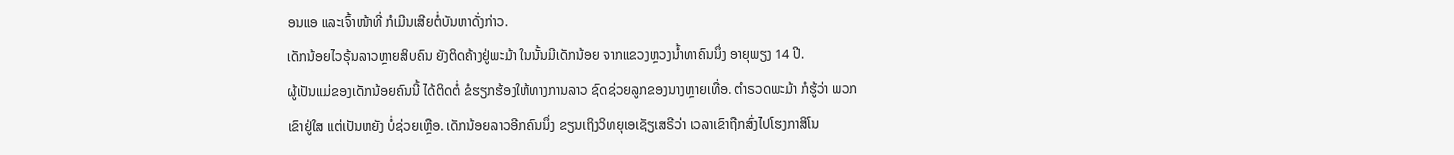ອນແອ ແລະເຈົ້າໜ້າທີ່ ກໍເມີນເສີຍຕໍ່ບັນຫາດັ່ງກ່າວ.
ເດັກນ້ອຍໄວຣຸ້ນລາວຫຼາຍສິບຄົນ ຍັງຕິດຄ້າງຢູ່ພະມ້າ ໃນນັ້ນມີເດັກນ້ອຍ ຈາກແຂວງຫຼວງນ້ຳທາຄົນນຶ່ງ ອາຍຸພຽງ 14 ປີ.
ຜູ້ເປັນແມ່ຂອງເດັກນ້ອຍຄົນນີ້ ໄດ້ຕິດຕໍ່ ຂໍຮຽກຮ້ອງໃຫ້ທາງການລາວ ຊົດຊ່ວຍລູກຂອງນາງຫຼາຍເທື່ອ. ຕຳຣວດພະມ້າ ກໍຮູ້ວ່າ ພວກເຂົາຢູ່ໃສ ແຕ່ເປັນຫຍັງ ບໍ່ຊ່ວຍເຫຼືອ. ເດັກນ້ອຍລາວອີກຄົນນຶ່ງ ຂຽນເຖິງວິທຍຸເອເຊັຽເສຣີວ່າ ເວລາເຂົາຖືກສົ່ງໄປໂຮງກາສິໂນ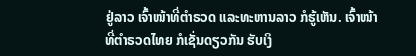ຢູ່ລາວ ເຈົ້າໜ້າທີ່ຕຳຣວດ ແລະທະຫານລາວ ກໍຮູ້ເຫັນ. ເຈົ້າໜ້າທີ່ຕຳຣວດໄທຍ ກໍເຊັ່ນດຽວກັນ ຮັບເງິ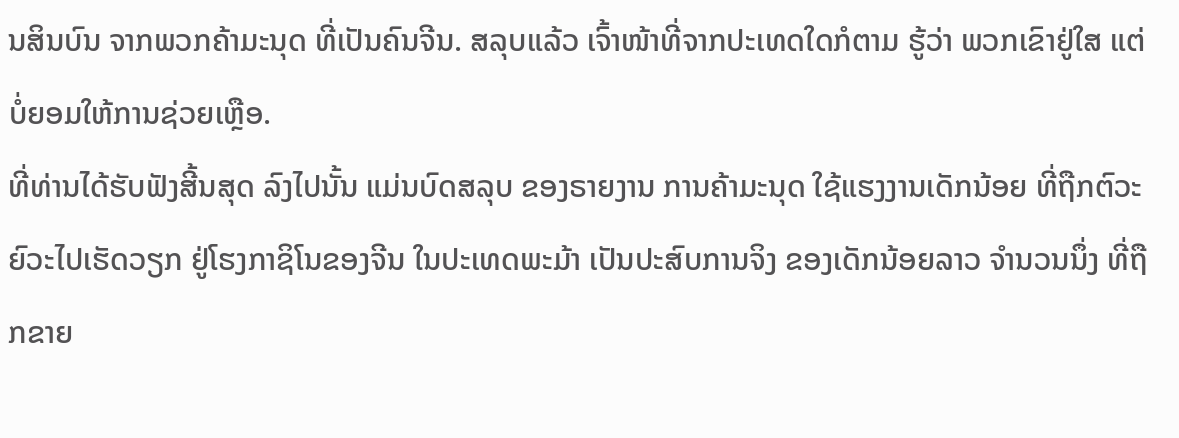ນສິນບົນ ຈາກພວກຄ້າມະນຸດ ທີ່ເປັນຄົນຈີນ. ສລຸບແລ້ວ ເຈົ້າໜ້າທີ່ຈາກປະເທດໃດກໍຕາມ ຮູ້ວ່າ ພວກເຂົາຢູ່ໃສ ແຕ່ບໍ່ຍອມໃຫ້ການຊ່ວຍເຫຼືອ.
ທີ່ທ່ານໄດ້ຮັບຟັງສີ້ນສຸດ ລົງໄປນັ້ນ ແມ່ນບົດສລຸບ ຂອງຣາຍງານ ການຄ້າມະນຸດ ໃຊ້ແຮງງານເດັກນ້ອຍ ທີ່ຖືກຕົວະຍົວະໄປເຮັດວຽກ ຢູ່ໂຮງກາຊິໂນຂອງຈີນ ໃນປະເທດພະມ້າ ເປັນປະສົບການຈິງ ຂອງເດັກນ້ອຍລາວ ຈໍານວນນຶ່ງ ທີ່ຖືກຂາຍ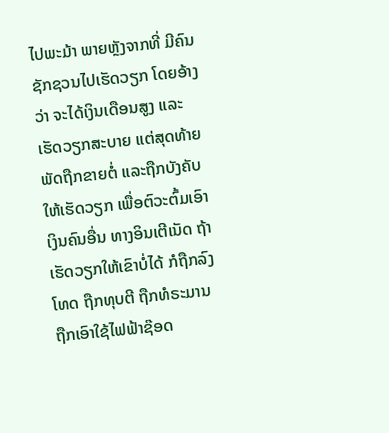ໄປພະມ້າ ພາຍຫຼັງຈາກທີ່ ມີຄົນຊັກຊວນໄປເຮັດວຽກ ໂດຍອ້າງວ່າ ຈະໄດ້ເງິນເດືອນສູງ ແລະເຮັດວຽກສະບາຍ ແຕ່ສຸດທ້າຍ ພັດຖືກຂາຍຕໍ່ ແລະຖືກບັງຄັບໃຫ້ເຮັດວຽກ ເພື່ອຕົວະຕົ້ມເອົາເງິນຄົນອື່ນ ທາງອິນເຕີເນັດ ຖ້າເຮັດວຽກໃຫ້ເຂົາບໍ່ໄດ້ ກໍຖືກລົງໂທດ ຖືກທຸບຕີ ຖືກທໍຣະມານ ຖືກເອົາໃຊ້ໄຟຟ້າຊ໊ອດ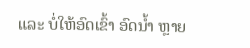ແລະ ບໍ່ໃຫ້ອົດເຂົ້າ ອົດນໍ້າ ຫຼາຍ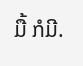ມື້ ກໍມີ.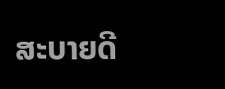ສະບາຍດີ